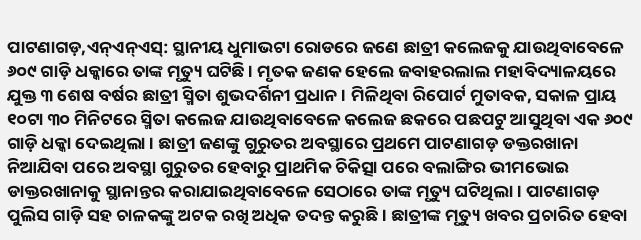ପାଟଣାଗଡ଼,ଏନ୍ଏନ୍ଏସ୍: ସ୍ଥାନୀୟ ଧୁମାଭଟା ରୋଡରେ ଜଣେ ଛାତ୍ରୀ କଲେଜକୁ ଯାଉଥିବାବେଳେ ୬୦୯ ଗାଡ଼ି ଧକ୍କାରେ ତାଙ୍କ ମୃତ୍ୟୁ ଘଟିଛି । ମୃତକ ଜଣକ ହେଲେ ଜବାହରଲାଲ ମହାବିଦ୍ୟାଳୟରେ ଯୁକ୍ତ ୩ ଶେଷ ବର୍ଷର ଛାତ୍ରୀ ସ୍ମିତା ଶୁଭଦର୍ଶିନୀ ପ୍ରଧାନ । ମିଳିଥିବା ରିପୋର୍ଟ ମୁତାବକ, ସକାଳ ପ୍ରାୟ ୧୦ଟା ୩୦ ମିନିଟରେ ସ୍ମିତା କଲେଜ ଯାଉଥିବାବେଳେ କଲେଜ ଛକରେ ପଛପଟୁ ଆସୁଥିବା ଏକ ୬୦୯ ଗାଡ଼ି ଧକ୍କା ଦେଇଥିଲା । ଛାତ୍ରୀ ଜଣଙ୍କୁ ଗୁରୁତର ଅବସ୍ଥାରେ ପ୍ରଥମେ ପାଟଣାଗଡ଼ ଡକ୍ତରଖାନା ନିଆଯିବା ପରେ ଅବସ୍ଥା ଗୁରୁତର ହେବାରୁ ପ୍ରାଥମିକ ଚିକିତ୍ସା ପରେ ବଲାଙ୍ଗିର ଭୀମଭୋଇ ଡାକ୍ତରଖାନାକୁ ସ୍ଥାନାନ୍ତର କରାଯାଇଥିବାବେଳେ ସେଠାରେ ତାଙ୍କ ମୃତ୍ୟୁ ଘଟିଥିଲା । ପାଟଣାଗଡ଼ ପୁଲିସ ଗାଡ଼ି ସହ ଚାଳକଙ୍କୁ ଅଟକ ରଖି ଅଧିକ ତଦନ୍ତ କରୁଛି । ଛାତ୍ରୀଙ୍କ ମୃତ୍ୟୁ ଖବର ପ୍ରଚାରିତ ହେବା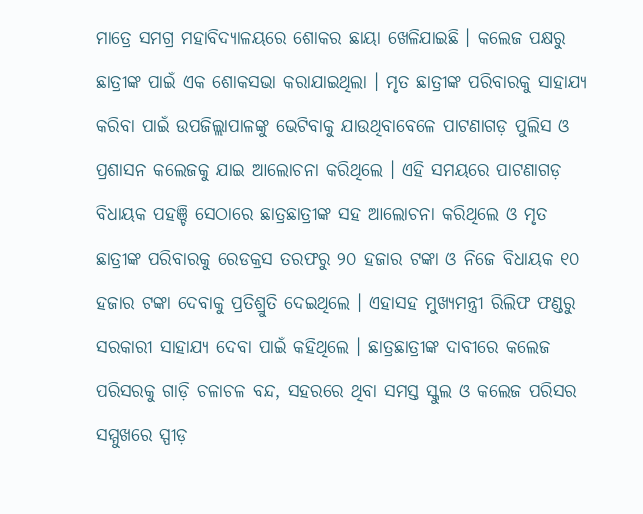ମାତ୍ରେ ସମଗ୍ର ମହାବିଦ୍ୟାଳୟରେ ଶୋକର ଛାୟା ଖେଳିଯାଇଛି । କଲେଜ ପକ୍ଷରୁ ଛାତ୍ରୀଙ୍କ ପାଇଁ ଏକ ଶୋକସଭା କରାଯାଇଥିଲା । ମୃତ ଛାତ୍ରୀଙ୍କ ପରିବାରକୁ ସାହାଯ୍ୟ କରିବା ପାଇଁ ଉପଜିଲ୍ଲାପାଳଙ୍କୁ ଭେଟିବାକୁ ଯାଉଥିବାବେଳେ ପାଟଣାଗଡ଼ ପୁଲିସ ଓ ପ୍ରଶାସନ କଲେଜକୁ ଯାଇ ଆଲୋଚନା କରିଥିଲେ । ଏହି ସମୟରେ ପାଟଣାଗଡ଼ ବିଧାୟକ ପହଞ୍ଚି ସେଠାରେ ଛାତ୍ରଛାତ୍ରୀଙ୍କ ସହ ଆଲୋଚନା କରିଥିଲେ ଓ ମୃତ ଛାତ୍ରୀଙ୍କ ପରିବାରକୁ ରେଡକ୍ରସ ତରଫରୁ ୨୦ ହଜାର ଟଙ୍କା ଓ ନିଜେ ବିଧାୟକ ୧୦ ହଜାର ଟଙ୍କା ଦେବାକୁ ପ୍ରତିଶ୍ରୁତି ଦେଇଥିଲେ । ଏହାସହ ମୁଖ୍ୟମନ୍ତ୍ରୀ ରିଲିଫ ଫଣ୍ଡରୁ ସରକାରୀ ସାହାଯ୍ୟ ଦେବା ପାଇଁ କହିଥିଲେ । ଛାତ୍ରଛାତ୍ରୀଙ୍କ ଦାବୀରେ କଲେଜ ପରିସରକୁ ଗାଡ଼ି ଚଳାଚଳ ବନ୍ଦ, ସହରରେ ଥିବା ସମସ୍ତ ସ୍କୁଲ ଓ କଲେଜ ପରିସର ସମ୍ମୁଖରେ ସ୍ପୀଡ଼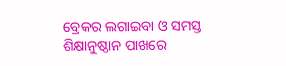ବ୍ରେକର ଲଗାଇବା ଓ ସମସ୍ତ ଶିକ୍ଷାନୁଷ୍ଠାନ ପାଖରେ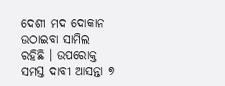ଦେଶୀ ମଦ ଦୋକାନ ଉଠାଇବା ସାମିଲ ରହିଛି । ଉପରୋକ୍ତ ସମସ୍ତ ଦାବୀ ଆସନ୍ତା ୭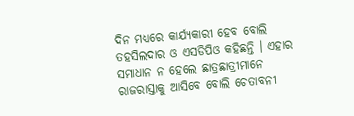ଦିନ ମଧ୍ୟରେ କାର୍ଯ୍ୟକାରୀ ହେବ ବୋଲି ତହସିଲଦାର ଓ ଏସଡିପିଓ କହିଛନ୍ତି । ଏହାର ସମାଧାନ ନ ହେଲେ ଛାତ୍ରଛାତ୍ରୀମାନେ ରାଜରାସ୍ତାକୁ ଆସିବେ ବୋଲି ଚେତାବନୀ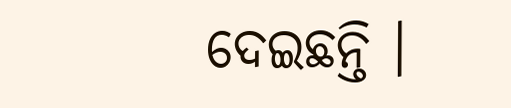ଦେଇଛନ୍ତି ।